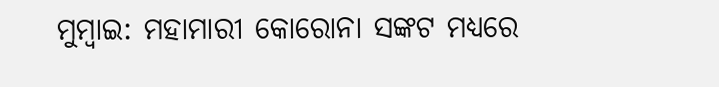ମୁମ୍ବାଇ: ମହାମାରୀ କୋରୋନା ସଙ୍କଟ ମଧ୍ୟରେ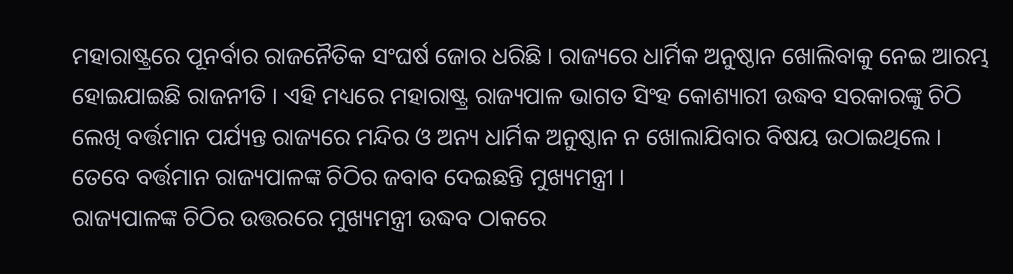ମହାରାଷ୍ଟ୍ରରେ ପୂନର୍ବାର ରାଜନୈତିକ ସଂଘର୍ଷ ଜୋର ଧରିଛି । ରାଜ୍ୟରେ ଧାର୍ମିକ ଅନୁଷ୍ଠାନ ଖୋଲିବାକୁ ନେଇ ଆରମ୍ଭ ହୋଇଯାଇଛି ରାଜନୀତି । ଏହି ମଧ୍ୟରେ ମହାରାଷ୍ଟ୍ର ରାଜ୍ୟପାଳ ଭାଗତ ସିଂହ କୋଶ୍ୟାରୀ ଉଦ୍ଧବ ସରକାରଙ୍କୁ ଚିଠି ଲେଖି ବର୍ତ୍ତମାନ ପର୍ଯ୍ୟନ୍ତ ରାଜ୍ୟରେ ମନ୍ଦିର ଓ ଅନ୍ୟ ଧାର୍ମିକ ଅନୁଷ୍ଠାନ ନ ଖୋଲାଯିବାର ବିଷୟ ଉଠାଇଥିଲେ । ତେବେ ବର୍ତ୍ତମାନ ରାଜ୍ୟପାଳଙ୍କ ଚିଠିର ଜବାବ ଦେଇଛନ୍ତି ମୁଖ୍ୟମନ୍ତ୍ରୀ ।
ରାଜ୍ୟପାଳଙ୍କ ଚିଠିର ଉତ୍ତରରେ ମୁଖ୍ୟମନ୍ତ୍ରୀ ଉଦ୍ଧବ ଠାକରେ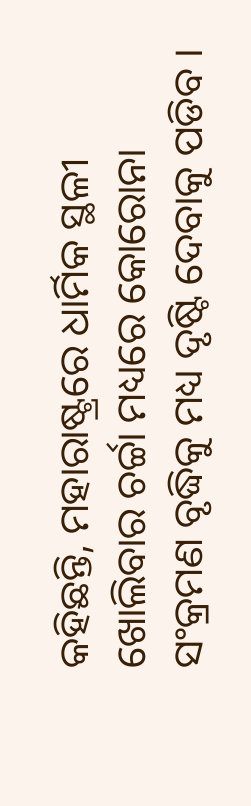କହିଛନ୍ତି, ମହାରାଷ୍ଟ୍ରରେ ଧାର୍ମିକ ସ୍ଥଳୀ ଖୋଲିବାର ଚର୍ଚ୍ଚା ମଧ୍ୟରେ କୋରୋନା ସଂକ୍ରମଣ ବୃଦ୍ଧିକୁ ମଧ୍ୟ ଦୃଷ୍ଟି ଦେବାକୁ ପଡିବ ।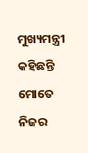ମୁଖ୍ୟମନ୍ତ୍ରୀ କହିଛନ୍ତି ମୋତେ ନିଜର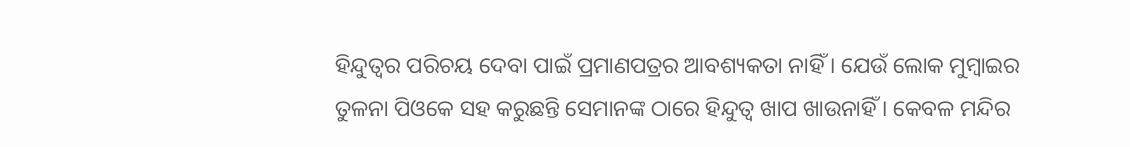ହିନ୍ଦୁତ୍ବର ପରିଚୟ ଦେବା ପାଇଁ ପ୍ରମାଣପତ୍ରର ଆବଶ୍ୟକତା ନାହିଁ । ଯେଉଁ ଲୋକ ମୁମ୍ବାଇର ତୁଳନା ପିଓକେ ସହ କରୁଛନ୍ତି ସେମାନଙ୍କ ଠାରେ ହିନ୍ଦୁତ୍ବ ଖାପ ଖାଉନାହିଁ । କେବଳ ମନ୍ଦିର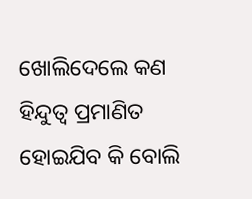ଖୋଲିଦେଲେ କଣ ହିନ୍ଦୁତ୍ବ ପ୍ରମାଣିତ ହୋଇଯିବ କି ବୋଲି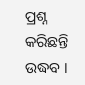ପ୍ରଶ୍ନ କରିଛନ୍ତି ଉଦ୍ଧବ ।